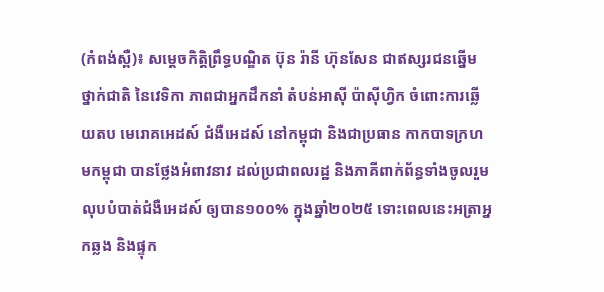(កំពង់ស្ពឺ)៖ សម្ដេចកិត្ដិព្រឹទ្ធបណ្ឌិត ប៊ុន រ៉ានី ហ៊ុនសែន ជាឥស្សរជនឆ្នើមថ្នាក់ជាតិ នៃវេទិកា ភាពជាអ្នកដឹកនាំ តំបន់អាស៊ី ប៉ាស៊ីហ្វិក ចំពោះការឆ្លើយតប មេរោគអេដស៍ ជំងឺអេដស៍ នៅកម្ពុជា និងជាប្រធាន កាកបាទក្រហមកម្ពុជា បានថ្លែងអំពាវនាវ ដល់ប្រជាពលរដ្ឋ និងភាគីពាក់ព័ន្ធទាំងចូលរួមលុបបំបាត់ជំងឺអេដស៍ ឲ្យបាន១០០% ក្នុងឆ្នាំ២០២៥ ទោះពេលនេះអត្រាអ្នកឆ្លង និងផ្ទុក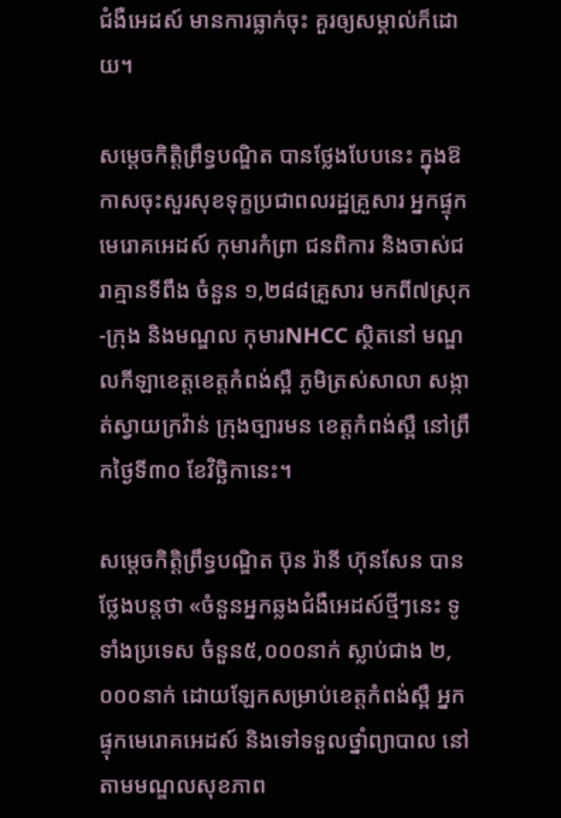ជំងឺអេដស៍ មានការធ្លាក់ចុះ គួរឲ្យសម្គាល់ក៏ដោយ។

សម្តេចកិត្តិព្រឹទ្ធបណ្ឌិត បានថ្លែងបែបនេះ ក្នុងឱកាសចុះសួរសុខទុក្ខប្រជាពលរដ្ឋគ្រួសារ អ្នកផ្ទុកមេរោគអេដស៍ កុមារកំព្រា ជនពិការ និងចាស់ជរាគ្មានទីពឹង ចំនួន ១,២៨៨គ្រួសារ មកពី៧ស្រុក -ក្រុង និងមណ្ឌល កុមារNHCC ស្ថិតនៅ មណ្ឌលកីឡាខេត្ដខេត្ដកំពង់ស្ពឺ ភូមិត្រស់សាលា សង្កាត់ស្វាយក្រវ៉ាន់ ក្រុងច្បារមន ខេត្ដកំពង់ស្ពឺ នៅព្រឹកថ្ងៃទី៣០ ខែវិច្ឆិកានេះ។

សម្តេចកិតិ្ដព្រឹទ្ធបណ្ឌិត ប៊ុន រ៉ានី ហ៊ុនសែន បានថ្លែងបន្តថា «ចំនួនអ្នកឆ្លងជំងឺអេដស៍ថ្មីៗនេះ ទូទាំងប្រទេស ចំនួន៥,០០០នាក់ ស្លាប់ជាង ២,០០០នាក់ ដោយឡែកសម្រាប់ខេត្តកំពង់ស្ពឺ អ្នកផ្ទុកមេរោគអេដស៍ និងទៅទទួលថ្នាំព្យាបាល នៅតាមមណ្ឌលសុខភាព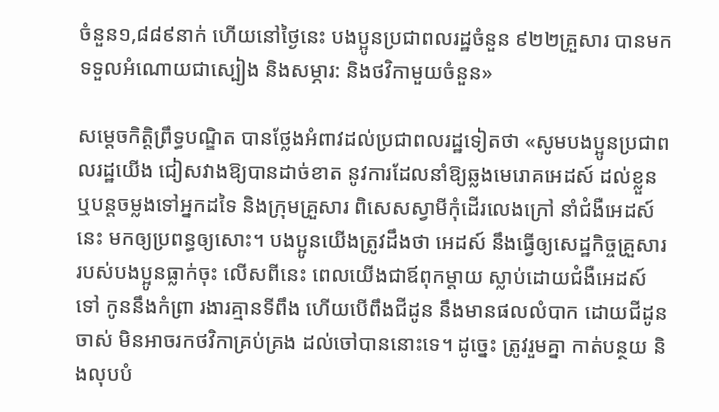ចំនួន១,៨៨៩នាក់ ហើយនៅថ្ងៃនេះ បងប្អូនប្រជាពលរដ្ឋចំនួន ៩២២គ្រួសារ បានមកទទួលអំណោយជាស្បៀង និងសម្ភារ: និងថវិកាមួយចំនួន»

សម្តេចកិត្តិព្រឹទ្ធបណ្ឌិត បានថ្លែងអំពាវដល់ប្រជាពលរដ្ឋទៀតថា «សូមបងប្អូនប្រជាពលរដ្ឋយើង ជៀសវាងឱ្យបានដាច់ខាត នូវការដែលនាំឱ្យឆ្លងមេរោគអេដស៍ ដល់ខ្លួន ឬបន្តចម្លងទៅអ្នកដទៃ និងក្រុមគ្រួសារ ពិសេសស្វាមីកុំដើរលេងក្រៅ នាំជំងឺអេដស៍នេះ មកឲ្យប្រពន្ធឲ្យសោះ។ បងប្អូនយើងត្រូវដឹងថា អេដស៍ នឹងធ្វើឲ្យសេដ្ឋកិច្ចគ្រួសារ របស់បងប្អូនធ្លាក់ចុះ លើសពីនេះ ពេលយើងជាឪពុកម្តាយ ស្លាប់ដោយជំងឺអេដស៍ទៅ កូននឹងកំព្រា រងារគ្មានទីពឹង ហើយបើពឹងជីដូន នឹងមានផលលំបាក ដោយជីដូនចាស់ មិនអាចរកថវិកាគ្រប់គ្រង ដល់ចៅបាននោះទេ។ ដូច្នេះ ត្រូវរួមគ្នា កាត់បន្ថយ និងលុបបំ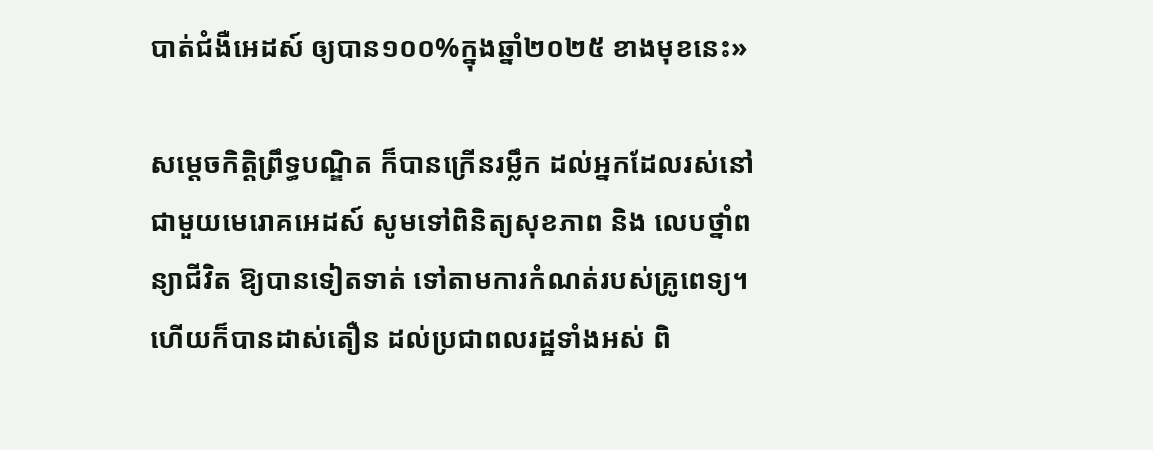បាត់ជំងឺអេដស៍ ឲ្យបាន១០០%ក្នុងឆ្នាំ២០២៥ ខាងមុខនេះ»

សម្តេចកិត្តិព្រឹទ្ធបណ្ឌិត ក៏បានក្រើនរម្លឹក ដល់អ្នកដែលរស់នៅជាមួយមេរោគអេដស៍ សូមទៅពិនិត្យសុខភាព និង លេបថ្នាំពន្យាជីវិត ឱ្យបានទៀតទាត់ ទៅតាមការកំណត់របស់គ្រូពេទ្យ។ ហើយក៏បានដាស់តឿន ដល់ប្រជាពលរដ្ឋទាំងអស់ ពិ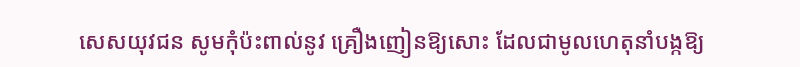សេសយុវជន សូមកុំប៉ះពាល់នូវ គ្រឿងញៀនឱ្យសោះ ដែលជាមូលហេតុនាំបង្កឱ្យ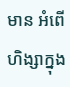មាន អំពើហិង្សាក្នុង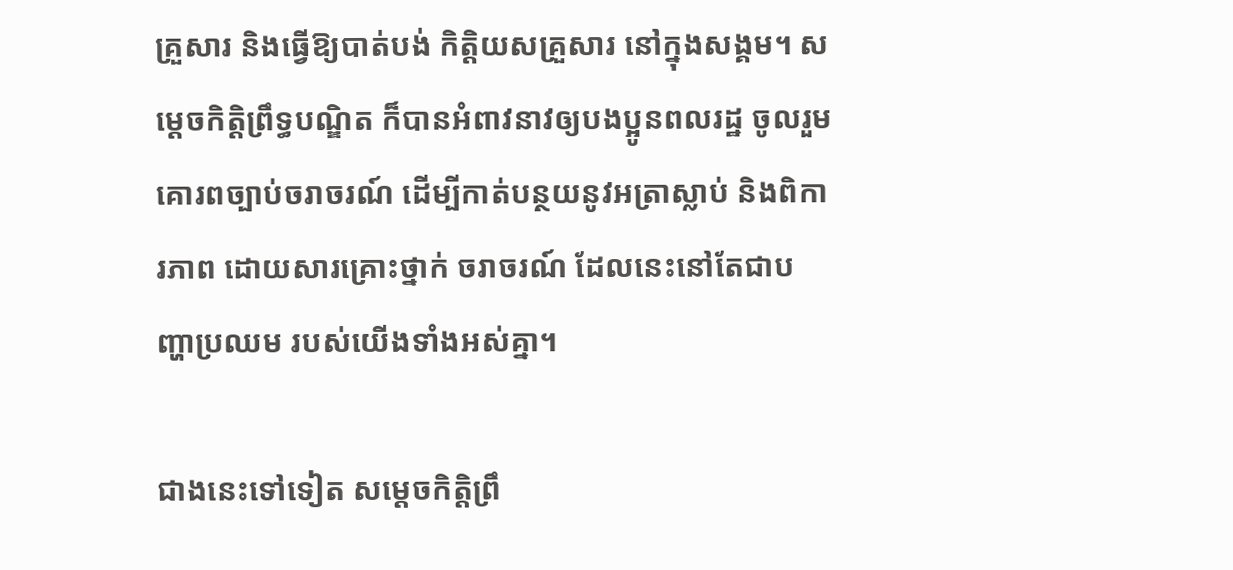គ្រួសារ និងធ្វើឱ្យបាត់បង់ កិត្តិយសគ្រួសារ នៅក្នុងសង្គម។ សម្តេចកិត្តិព្រឹទ្ធបណ្ឌិត ក៏បានអំពាវនាវឲ្យបងប្អូនពលរដ្ឋ ចូលរួមគោរពច្បាប់ចរាចរណ៍ ដើម្បីកាត់បន្ថយនូវអត្រាស្លាប់ និងពិការភាព ដោយសារគ្រោះថ្នាក់ ចរាចរណ៍ ដែលនេះនៅតែជាបញ្ហាប្រឈម របស់យើងទាំងអស់គ្នា។

ជាងនេះទៅទៀត សម្តេចកិត្តិព្រឹ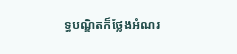ទ្ធបណ្ឌិតក៏ថ្លែងអំណរ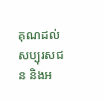គុណដល់សប្បុរសជន និងអ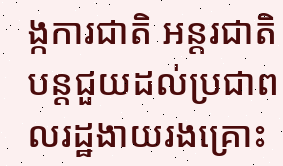ង្កការជាតិ អន្តរជាតិ បន្តជួយដល់ប្រជាពលរដ្ឋងាយរងគ្រោះ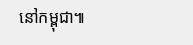នៅកម្ពុជា៕